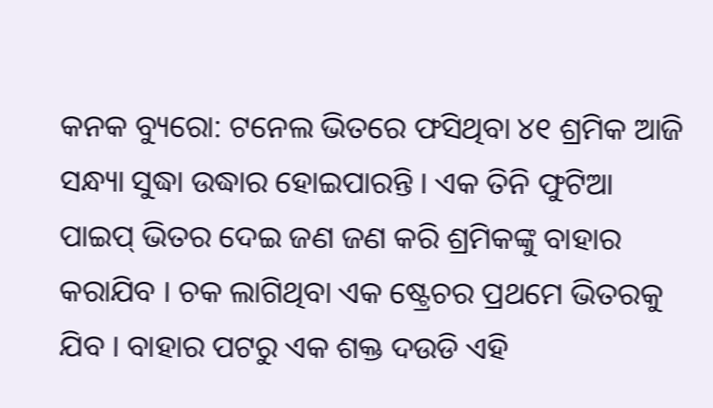କନକ ବ୍ୟୁରୋ: ଟନେଲ ଭିତରେ ଫସିଥିବା ୪୧ ଶ୍ରମିକ ଆଜି ସନ୍ଧ୍ୟା ସୁଦ୍ଧା ଉଦ୍ଧାର ହୋଇପାରନ୍ତି । ଏକ ତିନି ଫୁଟିଆ ପାଇପ୍ ଭିତର ଦେଇ ଜଣ ଜଣ କରି ଶ୍ରମିକଙ୍କୁ ବାହାର କରାଯିବ । ଚକ ଲାଗିଥିବା ଏକ ଷ୍ଟ୍ରେଚର ପ୍ରଥମେ ଭିତରକୁ ଯିବ । ବାହାର ପଟରୁ ଏକ ଶକ୍ତ ଦଉଡି ଏହି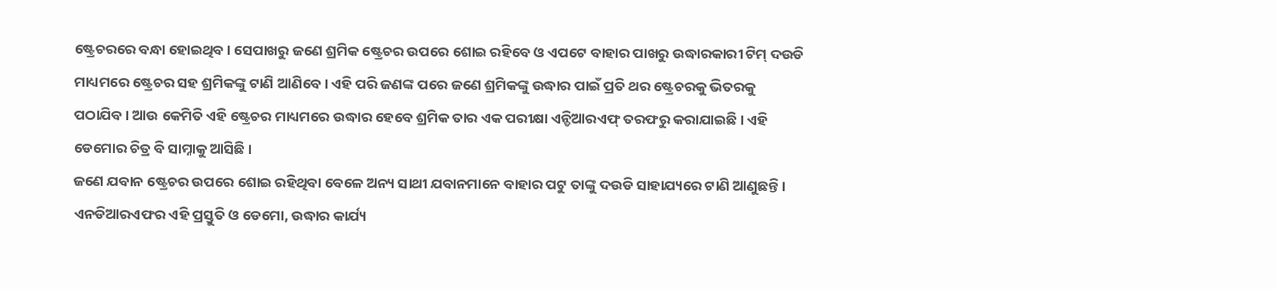ଷ୍ଟ୍ରେଚରରେ ବନ୍ଧା ହୋଇଥିବ । ସେପାଖରୁ ଜଣେ ଶ୍ରମିକ ଷ୍ଟ୍ରେଚର ଉପରେ ଶୋଇ ରହିବେ ଓ ଏପଟେ ବାହାର ପାଖରୁ ଉଦ୍ଧାରକାରୀ ଟିମ୍ ଦଉଡି ମାଧ୍ୟମରେ ଷ୍ଟ୍ରେଚର ସହ ଶ୍ରମିକଙ୍କୁ ଟାଣି ଆଣିବେ । ଏହି ପରି ଜଣଙ୍କ ପରେ ଜଣେ ଶ୍ରମିକଙ୍କୁ ଉଦ୍ଧାର ପାଇଁ ପ୍ରତି ଥର ଷ୍ଟ୍ରେଚରକୁ ଭିତରକୁ ପଠାଯିବ । ଆଉ କେମିତି ଏହି ଷ୍ଟ୍ରେଚର ମାଧ୍ୟମରେ ଉଦ୍ଧାର ହେବେ ଶ୍ରମିକ ତାର ଏକ ପରୀକ୍ଷା ଏନ୍ଡିଆରଏଫ୍ ତରଫରୁ କରାଯାଇଛି । ଏହି ଡେମୋର ଚିତ୍ର ବି ସାମ୍ନାକୁ ଆସିଛି ।
ଜଣେ ଯବାନ ଷ୍ଟ୍ରେଚର ଉପରେ ଶୋଇ ରହିଥିବା ବେଳେ ଅନ୍ୟ ସାଥୀ ଯବାନମାନେ ବାହାର ପଟୁ ତାଙ୍କୁ ଦଉଡି ସାହାଯ୍ୟରେ ଟାଣି ଆଣୁଛନ୍ତି । ଏନଡିଆରଏଫର ଏହି ପ୍ରସ୍ତୁତି ଓ ଡେମୋ, ଉଦ୍ଧାର କାର୍ଯ୍ୟ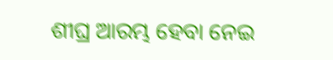ଶୀଘ୍ର ଆରମ୍ଭ ହେବା ନେଇ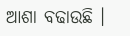ଆଶା ବଢାଉଛି ।